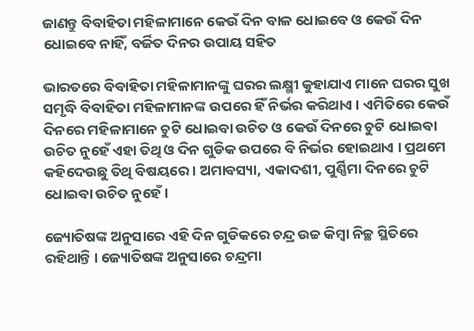ଜାଣନ୍ତୁ ବିବାହିତା ମହିଳାମାନେ କେଉଁ ଦିନ ବାଳ ଧୋଇବେ ଓ କେଉଁ ଦିନ ଧୋଇବେ ନାହିଁ, ବର୍ଜିତ ଦିନର ଉପାୟ ସହିତ

ଭାରତରେ ବିବାହିତା ମହିଳାମାନଙ୍କୁ ଘରର ଲକ୍ଷ୍ମୀ କୁହାଯାଏ ମାନେ ଘରର ସୁଖ ସମୃଦ୍ଧି ବିବାହିତା ମହିଳାମାନଙ୍କ ଉପରେ ହିଁ ନିର୍ଭର କରିଥାଏ । ଏମିତିରେ କେଉଁ ଦିନରେ ମହିଳାମାନେ ଚୁଟି ଧୋଇବା ଉଚିତ ଓ କେଉଁ ଦିନରେ ଚୁଟି ଧୋଇବା ଉଚିତ ନୁହେଁ ଏହା ତିଥି ଓ ଦିନ ଗୁଡିକ ଉପରେ ବି ନିର୍ଭର ହୋଇଥାଏ । ପ୍ରଥମେ କହିଦେଉଛୁ ତିଥି ବିଷୟରେ । ଅମାବସ୍ୟା, ଏକାଦଶୀ, ପୁର୍ଣ୍ଣିମା ଦିନରେ ଚୁଟି ଧୋଇବା ଉଚିତ ନୁହେଁ ।

ଜ୍ୟୋତିଷଙ୍କ ଅନୁସାରେ ଏହି ଦିନ ଗୁଡିକରେ ଚନ୍ଦ୍ର ଉଚ୍ଚ କିମ୍ବା ନିଚ୍ଛ ସ୍ଥିତିରେ ରହିଥାନ୍ତି । ଜ୍ୟୋତିଷଙ୍କ ଅନୁସାରେ ଚନ୍ଦ୍ରମା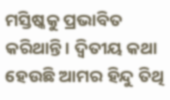ମସ୍ତିଷ୍କକୁ ପ୍ରଭାବିତ କରିଥାନ୍ତି । ଦ୍ଵିତୀୟ କଥା ହେଉଛି ଆମର ହିନ୍ଦୁ ତିଥି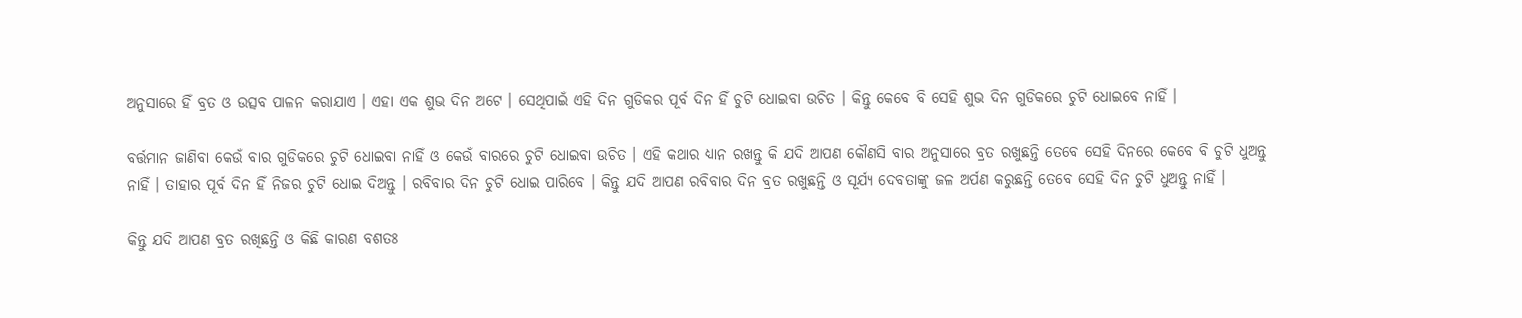ଅନୁସାରେ ହିଁ ବ୍ରତ ଓ ଉତ୍ସବ ପାଳନ କରାଯାଏ । ଏହା ଏକ ଶୁଭ ଦିନ ଅଟେ । ସେଥିପାଇଁ ଏହି ଦିନ ଗୁଡିକର ପୂର୍ବ ଦିନ ହିଁ ଚୁଟି ଧୋଇବା ଉଚିତ । କିନ୍ତୁ କେବେ ବି ସେହି ଶୁଭ ଦିନ ଗୁଡିକରେ ଚୁଟି ଧୋଇବେ ନାହିଁ ।

ବର୍ତ୍ତମାନ ଜାଣିବା କେଉଁ ବାର ଗୁଡିକରେ ଚୁଟି ଧୋଇବା ନାହିଁ ଓ କେଉଁ ବାରରେ ଚୁଟି ଧୋଇବା ଉଚିତ । ଏହି କଥାର ଧ୍ୟାନ ରଖନ୍ତୁ କି ଯଦି ଆପଣ କୌଣସି ବାର ଅନୁସାରେ ବ୍ରତ ରଖୁଛନ୍ତି ତେବେ ସେହି ଦିନରେ କେବେ ବି ଚୁଟି ଧୁଅନ୍ତୁ ନାହିଁ । ତାହାର ପୂର୍ବ ଦିନ ହିଁ ନିଜର ଚୁଟି ଧୋଇ ଦିଅନ୍ତୁ । ରବିବାର ଦିନ ଚୁଟି ଧୋଇ ପାରିବେ । କିନ୍ତୁ ଯଦି ଆପଣ ରବିବାର ଦିନ ବ୍ରତ ରଖୁଛନ୍ତି ଓ ସୂର୍ଯ୍ୟ ଦେବତାଙ୍କୁ ଜଳ ଅର୍ପଣ କରୁଛନ୍ତି ତେବେ ସେହି ଦିନ ଚୁଟି ଧୁଅନ୍ତୁ ନାହିଁ ।

କିନ୍ତୁ ଯଦି ଆପଣ ବ୍ରତ ରଖିଛନ୍ତି ଓ କିଛି କାରଣ ବଶତଃ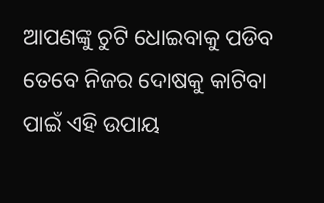ଆପଣଙ୍କୁ ଚୁଟି ଧୋଇବାକୁ ପଡିବ ତେବେ ନିଜର ଦୋଷକୁ କାଟିବା ପାଇଁ ଏହି ଉପାୟ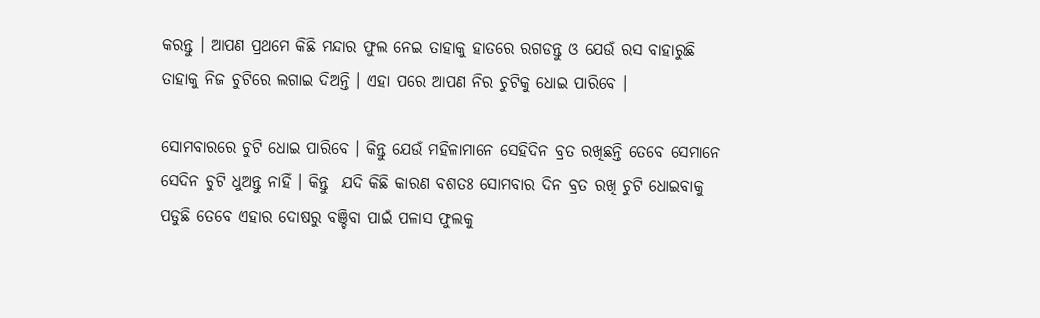କରନ୍ତୁ । ଆପଣ ପ୍ରଥମେ କିଛି ମନ୍ଦାର ଫୁଲ ନେଇ ତାହାକୁ ହାତରେ ରଗଡନ୍ତୁ ଓ ଯେଉଁ ରସ ବାହାରୁଛି ତାହାକୁ ନିଜ ଚୁଟିରେ ଲଗାଇ ଦିଅନ୍ତି । ଏହା ପରେ ଆପଣ ନିର ଚୁଟିକୁ ଧୋଇ ପାରିବେ ।

ସୋମବାରରେ ଚୁଟି ଧୋଇ ପାରିବେ । କିନ୍ତୁ ଯେଉଁ ମହିଳାମାନେ ସେହିଦିନ ବ୍ରତ ରଖିଛନ୍ତି ତେବେ ସେମାନେ ସେଦିନ ଚୁଟି ଧୁଅନ୍ତୁ ନାହିଁ । କିନ୍ତୁ  ଯଦି କିଛି କାରଣ ବଶତଃ ସୋମବାର ଦିନ ବ୍ରତ ରଖି ଚୁଟି ଧୋଇବାକୁ ପଡୁଛି ତେବେ ଏହାର ଦୋଷରୁ ବଞ୍ଚିବା ପାଇଁ ପଳାସ ଫୁଲକୁ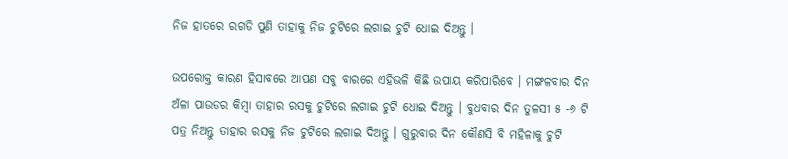ନିଜ ହାତରେ ରଗଡି ପୁଣି ତାହାକୁ ନିଜ ଚୁଟିରେ ଲଗାଇ ଚୁଟି ଧୋଇ ଦିଅନ୍ତୁ ।

ଉପରୋକ୍ତ କାରଣ ହିସାବରେ ଆପଣ ସବୁ ବାରରେ ଏହିଭଳି କିଛି ଉପାୟ କରିପାରିବେ । ମଙ୍ଗଳବାର ଦିନ ଅଁଳା ପାଉଡର କିମ୍ବା ତାହାର ରସକୁ ଚୁଟିରେ ଲଗାଇ ଚୁଟି ଧୋଇ ଦିଅନ୍ତୁ । ବୁଧବାର ଦିନ ତୁଳସୀ ୫ -୬ ଟି ପତ୍ର ନିଅନ୍ତୁ ତାହାର ରସକୁ ନିଜ ଚୁଟିରେ ଲଗାଇ ଦିଅନ୍ତୁ । ଗୁରୁବାର ଦିନ କୌଣସି ବି ମହିଳାକୁ ଚୁଟି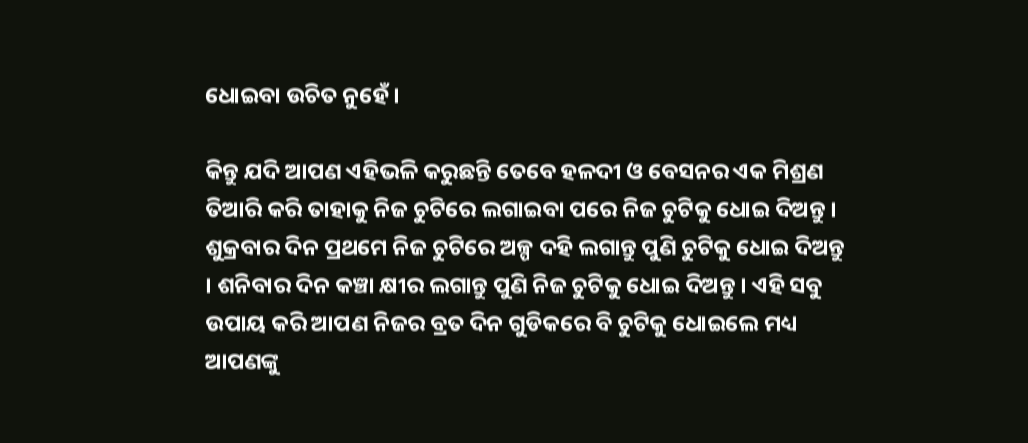ଧୋଇବା ଉଚିତ ନୁହେଁ ।

କିନ୍ତୁ ଯଦି ଆପଣ ଏହିଭଳି କରୁଛନ୍ତି ତେବେ ହଳଦୀ ଓ ବେସନର ଏକ ମିଶ୍ରଣ ତିଆରି କରି ତାହାକୁ ନିଜ ଚୁଟିରେ ଲଗାଇବା ପରେ ନିଜ ଚୁଟିକୁ ଧୋଇ ଦିଅନ୍ତୁ । ଶୁକ୍ରବାର ଦିନ ପ୍ରଥମେ ନିଜ ଚୁଟିରେ ଅଳ୍ପ ଦହି ଲଗାନ୍ତୁ ପୁଣି ଚୁଟିକୁ ଧୋଇ ଦିଅନ୍ତୁ । ଶନିବାର ଦିନ କଞ୍ଚା କ୍ଷୀର ଲଗାନ୍ତୁ ପୁଣି ନିଜ ଚୁଟିକୁ ଧୋଇ ଦିଅନ୍ତୁ । ଏହି ସବୁ ଉପାୟ କରି ଆପଣ ନିଜର ବ୍ରତ ଦିନ ଗୁଡିକରେ ବି ଚୁଟିକୁ ଧୋଇଲେ ମଧ୍ୟ ଆପଣଙ୍କୁ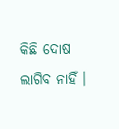କିଛି ଦୋଷ ଲାଗିବ ନାହିଁ ।